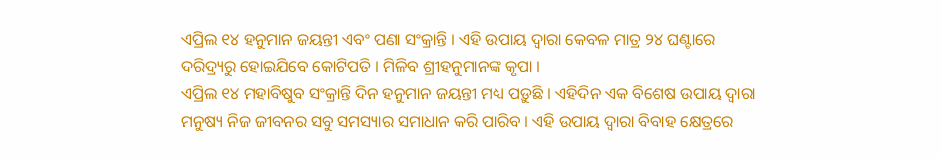ଏପ୍ରିଲ ୧୪ ହନୁମାନ ଜୟନ୍ତୀ ଏବଂ ପଣା ସଂକ୍ରାନ୍ତି । ଏହି ଉପାୟ ଦ୍ୱାରା କେବଳ ମାତ୍ର ୨୪ ଘଣ୍ଟାରେ ଦରିଦ୍ର୍ୟରୁ ହୋଇଯିବେ କୋଟିପତି । ମିଳିବ ଶ୍ରୀହନୁମାନଙ୍କ କୃପା ।
ଏପ୍ରିଲ ୧୪ ମହାବିଷୁବ ସଂକ୍ରାନ୍ତି ଦିନ ହନୁମାନ ଜୟନ୍ତୀ ମଧ୍ୟ ପଡ଼ୁଛି । ଏହିଦିନ ଏକ ବିଶେଷ ଉପାୟ ଦ୍ୱାରା ମନୁଷ୍ୟ ନିଜ ଜୀବନର ସବୁ ସମସ୍ୟାର ସମାଧାନ କରି ପାରିବ । ଏହି ଉପାୟ ଦ୍ୱାରା ବିବାହ କ୍ଷେତ୍ରରେ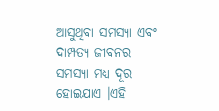ଆସୁଥିବା ସମସ୍ୟା ଏବଂ ଦାମ୍ପତ୍ୟ ଜୀବନର ସମସ୍ୟା ମଧ୍ୟ ଦୂର ହୋଇଯାଏ ।ଏହି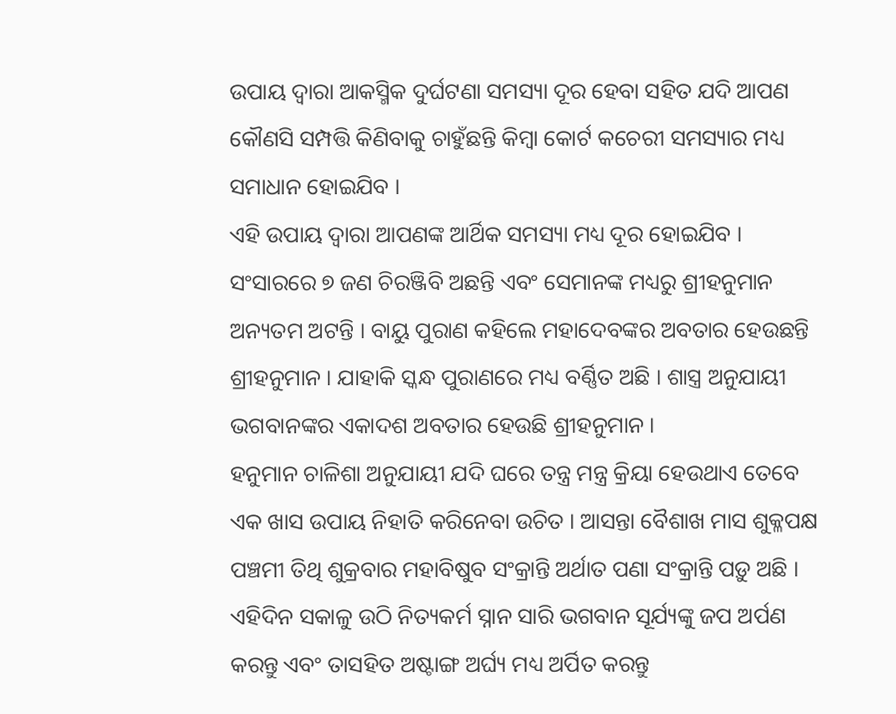ଉପାୟ ଦ୍ୱାରା ଆକସ୍ମିକ ଦୁର୍ଘଟଣା ସମସ୍ୟା ଦୂର ହେବା ସହିତ ଯଦି ଆପଣ କୌଣସି ସମ୍ପତ୍ତି କିଣିବାକୁ ଚାହୁଁଛନ୍ତି କିମ୍ବା କୋର୍ଟ କଚେରୀ ସମସ୍ୟାର ମଧ୍ୟ ସମାଧାନ ହୋଇଯିବ ।
ଏହି ଉପାୟ ଦ୍ୱାରା ଆପଣଙ୍କ ଆର୍ଥିକ ସମସ୍ୟା ମଧ୍ୟ ଦୂର ହୋଇଯିବ । ସଂସାରରେ ୭ ଜଣ ଚିରଞ୍ଜିବି ଅଛନ୍ତି ଏବଂ ସେମାନଙ୍କ ମଧ୍ୟରୁ ଶ୍ରୀହନୁମାନ ଅନ୍ୟତମ ଅଟନ୍ତି । ବାୟୁ ପୁରାଣ କହିଲେ ମହାଦେବଙ୍କର ଅବତାର ହେଉଛନ୍ତି ଶ୍ରୀହନୁମାନ । ଯାହାକି ସ୍କନ୍ଧ ପୁରାଣରେ ମଧ୍ୟ ବର୍ଣ୍ଣିତ ଅଛି । ଶାସ୍ତ୍ର ଅନୁଯାୟୀ ଭଗବାନଙ୍କର ଏକାଦଶ ଅବତାର ହେଉଛି ଶ୍ରୀହନୁମାନ ।
ହନୁମାନ ଚାଳିଶା ଅନୁଯାୟୀ ଯଦି ଘରେ ତନ୍ତ୍ର ମନ୍ତ୍ର କ୍ରିୟା ହେଉଥାଏ ତେବେ ଏକ ଖାସ ଉପାୟ ନିହାତି କରିନେବା ଉଚିତ । ଆସନ୍ତା ବୈଶାଖ ମାସ ଶୁକ୍ଳପକ୍ଷ ପଞ୍ଚମୀ ତିଥି ଶୁକ୍ରବାର ମହାବିଷୁବ ସଂକ୍ରାନ୍ତି ଅର୍ଥାତ ପଣା ସଂକ୍ରାନ୍ତି ପଡ଼ୁ ଅଛି । ଏହିଦିନ ସକାଳୁ ଉଠି ନିତ୍ୟକର୍ମ ସ୍ନାନ ସାରି ଭଗବାନ ସୂର୍ଯ୍ୟଙ୍କୁ ଜପ ଅର୍ପଣ କରନ୍ତୁ ଏବଂ ତାସହିତ ଅଷ୍ଟାଙ୍ଗ ଅର୍ଘ୍ୟ ମଧ୍ୟ ଅର୍ପିତ କରନ୍ତୁ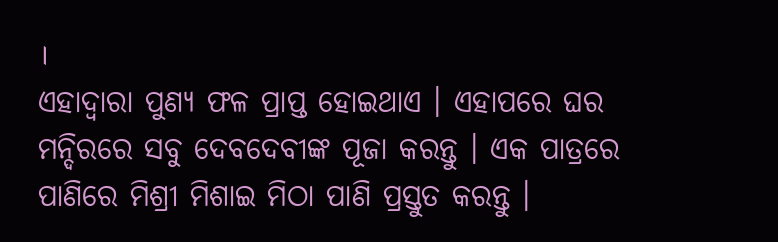।
ଏହାଦ୍ବାରା ପୁଣ୍ୟ ଫଳ ପ୍ରାପ୍ତ ହୋଇଥାଏ । ଏହାପରେ ଘର ମନ୍ଦିରରେ ସବୁ ଦେବଦେବୀଙ୍କ ପୂଜା କରନ୍ତୁ । ଏକ ପାତ୍ରରେ ପାଣିରେ ମିଶ୍ରୀ ମିଶାଇ ମିଠା ପାଣି ପ୍ରସ୍ତୁତ କରନ୍ତୁ ।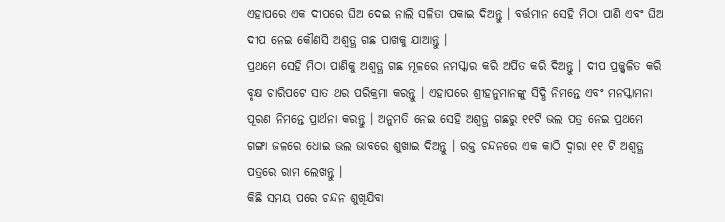ଏହାପରେ ଏକ ଦୀପରେ ଘିଅ ଦେଇ ନାଲି ସଳିତା ପକାଇ ଦିଅନ୍ତୁ । ବର୍ତ୍ତମାନ ସେହି ମିଠା ପାଣି ଏବଂ ଘିଅ ଦୀପ ନେଇ କୌଣସି ଅଶ୍ୱତ୍ଥ ଗଛ ପାଖକୁ ଯାଆନ୍ତୁ ।
ପ୍ରଥମେ ସେହି ମିଠା ପାଣିକୁ ଅଶ୍ୱତ୍ଥ ଗଛ ମୂଳରେ ନମସ୍କାର କରି ଅର୍ପିତ କରି ଦିଅନ୍ତୁ । ଦୀପ ପ୍ରଜ୍ଜ୍ଵଳିତ କରି ବୃକ୍ଷ ଚାରିପଟେ ସାତ ଥର ପରିକ୍ରମା କରନ୍ତୁ । ଏହାପରେ ଶ୍ରୀହନୁମାନଙ୍କୁ ସିଦ୍ଧି ନିମନ୍ତେ ଏବଂ ମନସ୍କାମନା ପୂରଣ ନିମନ୍ତେ ପ୍ରାର୍ଥନା କରନ୍ତୁ । ଅନୁମତି ନେଇ ସେହି ଅଶ୍ୱତ୍ଥ ଗଛରୁ ୧୧ଟି ଭଲ ପତ୍ର ନେଇ ପ୍ରଥମେ ଗଙ୍ଗା ଜଳରେ ଧୋଇ ଭଲ ଭାବରେ ଶୁଖାଇ ଦିଅନ୍ତୁ । ରକ୍ତ ଚନ୍ଦନରେ ଏକ କାଠି ଦ୍ୱାରା ୧୧ ଟି ଅଶ୍ୱତ୍ଥ ପତ୍ରରେ ରାମ ଲେଖନ୍ତୁ ।
କିଛି ସମୟ ପରେ ଚନ୍ଦନ ଶୁଖିଯିବା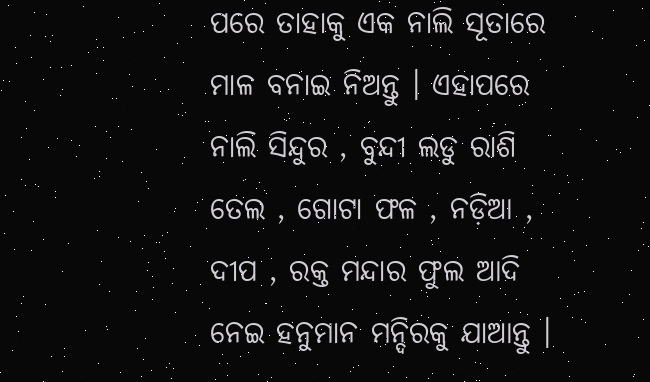ପରେ ତାହାକୁ ଏକ ନାଲି ସୂତାରେ ମାଳ ବନାଇ ନିଅନ୍ତୁ । ଏହାପରେ ନାଲି ସିନ୍ଦୁର , ବୁନ୍ଦୀ ଲଡୁ ରାଶି ତେଲ , ଗୋଟା ଫଳ , ନଡ଼ିଆ , ଦୀପ , ରକ୍ତ ମନ୍ଦାର ଫୁଲ ଆଦି ନେଇ ହନୁମାନ ମନ୍ଦିରକୁ ଯାଆନ୍ତୁ ।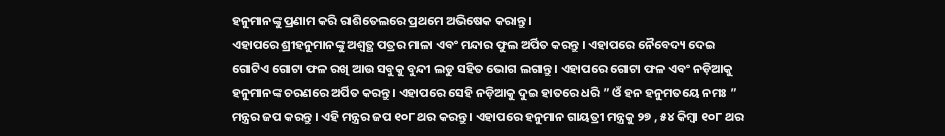ହନୁମାନଙ୍କୁ ପ୍ରଣାମ କରି ରାଶିତେଲରେ ପ୍ରଥମେ ଅଭିଷେକ କରାନ୍ତୁ ।
ଏହାପରେ ଶ୍ରୀହନୁମାନଙ୍କୁ ଅଶ୍ୱତ୍ଥ ପତ୍ରର ମାଳା ଏବଂ ମନ୍ଦାର ଫୁଲ ଅର୍ପିତ କରନ୍ତୁ । ଏହାପରେ ନୈବେଦ୍ୟ ଦେଇ ଗୋଟିଏ ଗୋଟା ଫଳ ରଖି ଆଉ ସବୁକୁ ବୁନ୍ଦୀ ଲଡୁ ସହିତ ଭୋଗ ଲଗାନ୍ତୁ । ଏହାପରେ ଗୋଟା ଫଳ ଏବଂ ନଡ଼ିଆକୁ ହନୁମାନଙ୍କ ଚରଣରେ ଅର୍ପିତ କରନ୍ତୁ । ଏହାପରେ ସେହି ନଡ଼ିଆକୁ ଦୁଇ ହାତରେ ଧରି ” ଓଁ ହନ ହନୁମତୟେ ନମଃ ” ମନ୍ତ୍ରର ଜପ କରନ୍ତୁ । ଏହି ମନ୍ତ୍ରର ଜପ ୧୦୮ ଥର କରନ୍ତୁ । ଏହାପରେ ହନୁମାନ ଗାୟତ୍ରୀ ମନ୍ତ୍ରକୁ ୨୭ , ୫୪ କିମ୍ବା ୧୦୮ ଥର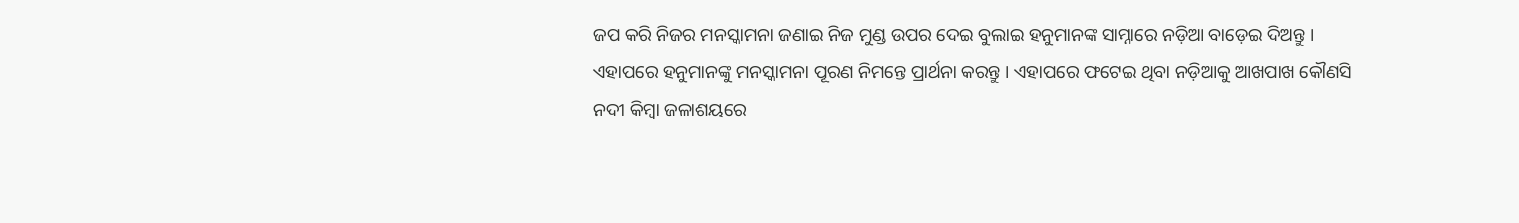ଜପ କରି ନିଜର ମନସ୍କାମନା ଜଣାଇ ନିଜ ମୁଣ୍ଡ ଉପର ଦେଇ ବୁଲାଇ ହନୁମାନଙ୍କ ସାମ୍ନାରେ ନଡ଼ିଆ ବାଡ଼େଇ ଦିଅନ୍ତୁ ।
ଏହାପରେ ହନୁମାନଙ୍କୁ ମନସ୍କାମନା ପୂରଣ ନିମନ୍ତେ ପ୍ରାର୍ଥନା କରନ୍ତୁ । ଏହାପରେ ଫଟେଇ ଥିବା ନଡ଼ିଆକୁ ଆଖପାଖ କୌଣସି ନଦୀ କିମ୍ବା ଜଳାଶୟରେ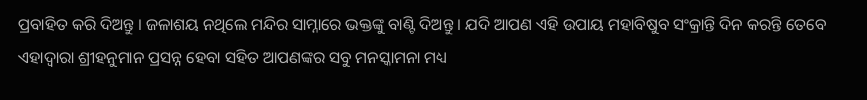ପ୍ରବାହିତ କରି ଦିଅନ୍ତୁ । ଜଳାଶୟ ନଥିଲେ ମନ୍ଦିର ସାମ୍ନାରେ ଭକ୍ତଙ୍କୁ ବାଣ୍ଟି ଦିଅନ୍ତୁ । ଯଦି ଆପଣ ଏହି ଉପାୟ ମହାବିଷୁବ ସଂକ୍ରାନ୍ତି ଦିନ କରନ୍ତି ତେବେ ଏହାଦ୍ବାରା ଶ୍ରୀହନୁମାନ ପ୍ରସନ୍ନ ହେବା ସହିତ ଆପଣଙ୍କର ସବୁ ମନସ୍କାମନା ମଧ୍ୟ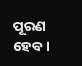ପୂରଣ ହେବ ।